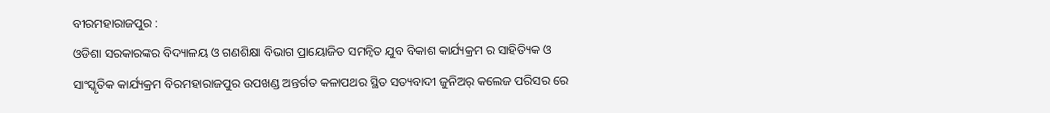ବୀରମହାରାଜପୁର :
ଓଡିଶା ସରକାରଙ୍କର ବିଦ୍ୟାଳୟ ଓ ଗଣଶିକ୍ଷା ବିଭାଗ ପ୍ରାୟୋଜିତ ସମନ୍ୱିତ ଯୁବ ବିକାଶ କାର୍ଯ୍ୟକ୍ରମ ର ସାହିତ୍ୟିକ ଓ ସାଂସ୍କୃତିକ କାର୍ଯ୍ୟକ୍ରମ ବିରମହାରାଜପୁର ଉପଖଣ୍ଡ ଅନ୍ତର୍ଗତ କଳାପଥର ସ୍ଥିତ ସତ୍ୟବାଦୀ ଜୁନିଅର୍ କଲେଜ ପରିସର ରେ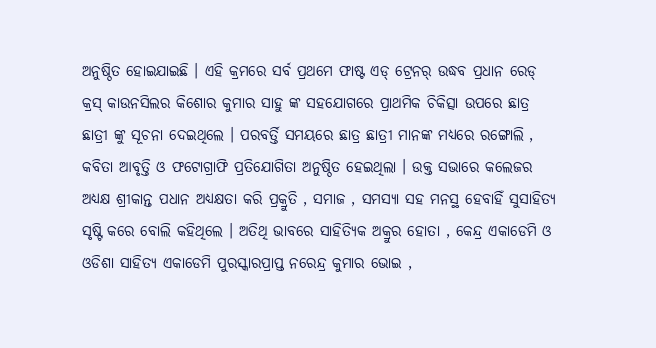ଅନୁଷ୍ଠିତ ହୋଇଯାଇଛି । ଏହି କ୍ରମରେ ସର୍ବ ପ୍ରଥମେ ଫାଷ୍ଟ ଏଡ୍ ଟ୍ରେନର୍ ଉଦ୍ଧବ ପ୍ରଧାନ ରେଡ୍ କ୍ରସ୍ କାଉନସିଲର କିଶୋର କୁମାର ସାହୁ ଙ୍କ ସହଯୋଗରେ ପ୍ରାଥମିକ ଚିକିତ୍ସା ଉପରେ ଛାତ୍ର ଛାତ୍ରୀ ଙ୍କୁ ସୂଚନା ଦେଇଥିଲେ । ପରବର୍ତ୍ତି ସମୟରେ ଛାତ୍ର ଛାତ୍ରୀ ମାନଙ୍କ ମଧ୍ୟରେ ରଙ୍ଗୋଲି , କବିତା ଆବୃତ୍ତି ଓ ଫଟୋଗ୍ରାଫି ପ୍ରତିଯୋଗିତା ଅନୁଷ୍ଠିତ ହେଇଥିଲା । ଉକ୍ତ ସଭାରେ କଲେଜର ଅଧ୍ୟକ୍ଷ ଶ୍ରୀକାନ୍ତ ପଧାନ ଅଧ୍ୟକ୍ଷତା କରି ପ୍ରକ୍ରୁତି , ସମାଜ , ସମସ୍ୟା ସହ ମନସ୍ଥ ହେବାହିଁ ସୁସାହିତ୍ୟ ସୃଷ୍ଟି କରେ ବୋଲି କହିଥିଲେ । ଅତିଥି ଭାବରେ ସାହିତ୍ୟିକ ଅକ୍ରୁର ହୋତା , କେନ୍ଦ୍ର ଏକାଡେମି ଓ ଓଡିଶା ସାହିତ୍ୟ ଏକାଡେମି ପୁରସ୍କାରପ୍ରାପ୍ତ ନରେନ୍ଦ୍ର କୁମାର ଭୋଇ ,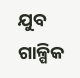ଯୁବ ଗାଳ୍ପିକ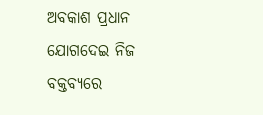ଅବକାଶ ପ୍ରଧାନ ଯୋଗଦେଇ ନିଜ ବକ୍ତବ୍ୟରେ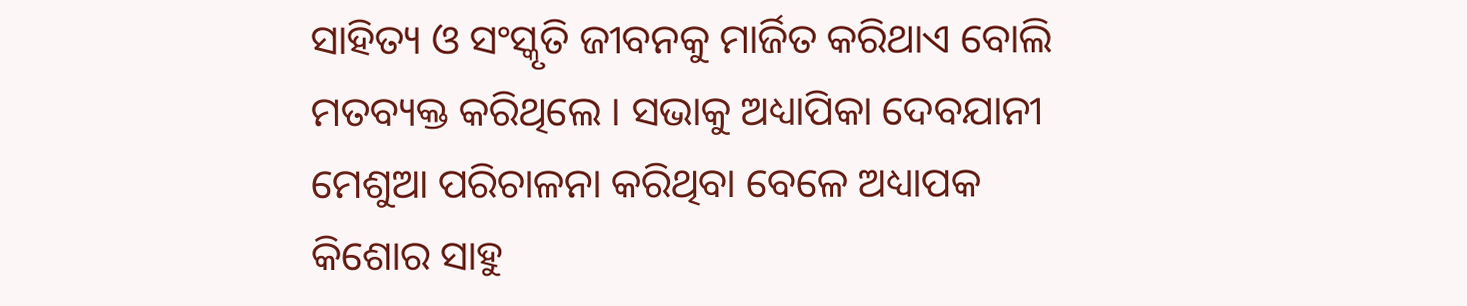ସାହିତ୍ୟ ଓ ସଂସ୍କୃତି ଜୀବନକୁ ମାର୍ଜିତ କରିଥାଏ ବୋଲି ମତବ୍ୟକ୍ତ କରିଥିଲେ । ସଭାକୁ ଅଧ୍ୟାପିକା ଦେବଯାନୀ ମେଶୁଆ ପରିଚାଳନା କରିଥିବା ବେଳେ ଅଧ୍ୟାପକ କିଶୋର ସାହୁ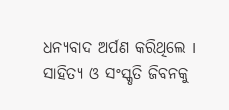ଧନ୍ୟବାଦ ଅର୍ପଣ କରିଥିଲେ I
ସାହିତ୍ୟ ଓ ସଂସ୍କୃତି ଜିବନକୁ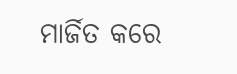ମାର୍ଜିତ କରେ